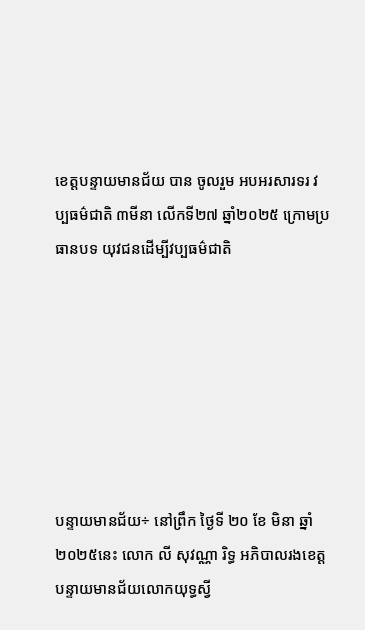ខេត្តបន្ទាយមានជ័យ បាន ចូលរួម អបអរសារទរ វប្បធម៌ជាតិ ៣មីនា លើកទី២៧ ឆ្នាំ២០២៥ ក្រោមប្រធានបទ យុវជនដើម្បីវប្បធម៌ជាតិ







បន្ទាយមានជ័យ÷ នៅព្រឹក ថ្ងៃទី ២០ ខែ មិនា ឆ្នាំ ២០២៥នេះ លោក លី សុវណ្ណា រិទ្ធ អភិបាលរងខេត្តបន្ទាយមានជ័យលោកយុទ្ធស្វី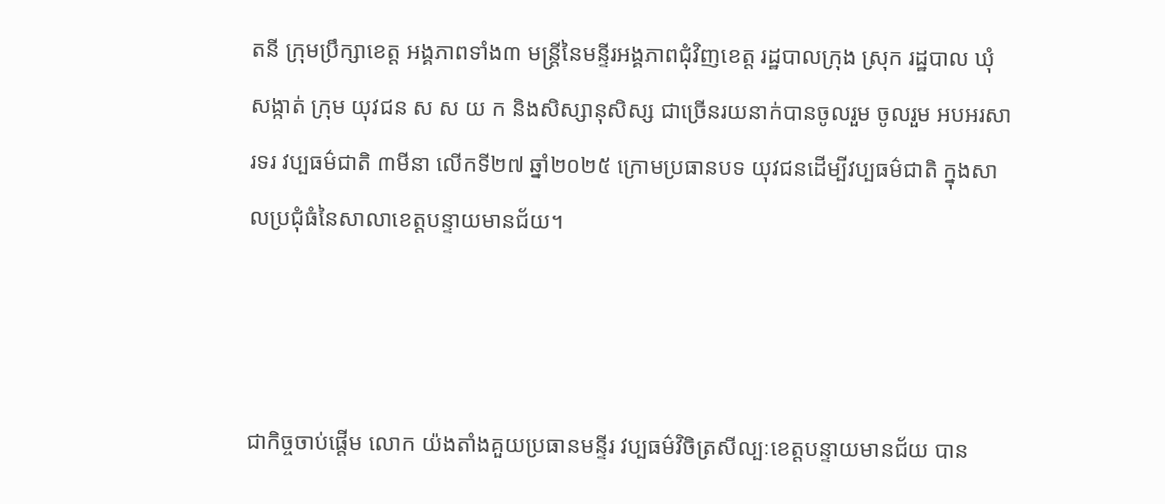តនី ក្រុមប្រឹក្សាខេត្ត អង្គភាពទាំង៣ មន្ត្រីនៃមន្ទីរអង្គភាពជុំវិញខេត្ត រដ្ឋបាលក្រុង ស្រុក រដ្ឋបាល ឃុំ សង្កាត់ ក្រុម យុវជន ស ស យ ក និងសិស្សានុសិស្ស ជាច្រើនរយនាក់បានចូលរួម ចូលរួម អបអរសារទរ វប្បធម៌ជាតិ ៣មីនា លើកទី២៧ ឆ្នាំ២០២៥ ក្រោមប្រធានបទ យុវជនដើម្បីវប្បធម៌ជាតិ ក្នុងសាលប្រជុំធំនៃសាលាខេត្តបន្ទាយមានជ័យ។



ជាកិច្ចចាប់ផ្តើម លោក យ៉ងតាំងគួយប្រធានមន្ទីរ វប្បធម៌វិចិត្រសីល្បៈខេត្តបន្ទាយមានជ័យ បាន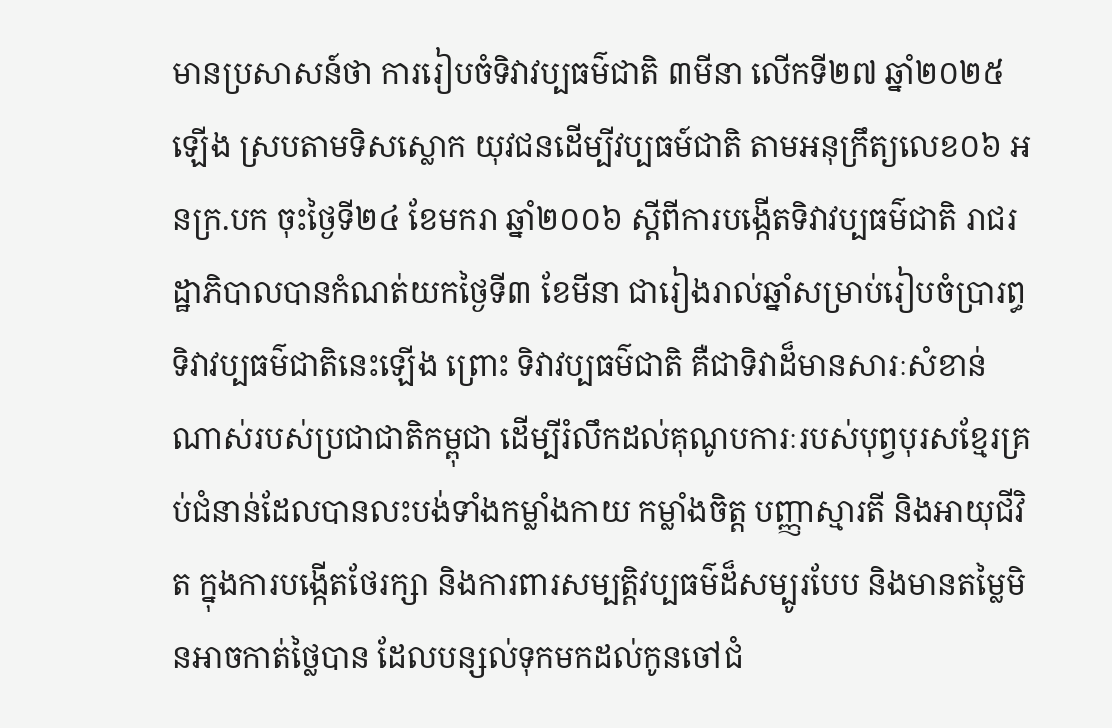មានប្រសាសន៍ថា ការរៀបចំទិវាវប្បធម៌ជាតិ ៣មីនា លើកទី២៧ ឆ្នាំ២០២៥ឡើង ស្របតាមទិសស្លោក យុវជនដើម្បីវប្បធម៍ជាតិ តាមអនុក្រឹត្យលេខ០៦ អនក្រ.បក ចុះថ្ងៃទី២៤ ខែមករា ឆ្នាំ២០០៦ ស្តីពីការបង្កើតទិវាវប្បធម៌ជាតិ រាជរដ្ឋាភិបាលបានកំណត់យកថ្ងៃទី៣ ខែមីនា ជារៀងរាល់ឆ្នាំសម្រាប់រៀបចំប្រារព្ធ ទិវាវប្បធម៌ជាតិនេះឡើង ព្រោះ ទិវាវប្បធម៌ជាតិ គឺជាទិវាដ៏មានសារៈសំខាន់ណាស់របស់ប្រជាជាតិកម្ពុជា ដើម្បីរំលឹកដល់គុណូបការៈរបស់បុព្វបុរសខ្មែរគ្រប់ជំនាន់ដែលបានលះបង់ទាំងកម្លាំងកាយ កម្លាំងចិត្ត បញ្ញាស្មារតី និងអាយុជីវិត ក្នុងការបង្កើតថែរក្សា និងការពារសម្បត្តិវប្បធម៌ដ៏សម្បូរបែប និងមានតម្លៃមិនអាចកាត់ថ្លៃបាន ដែលបន្សល់ទុកមកដល់កូនចៅជំ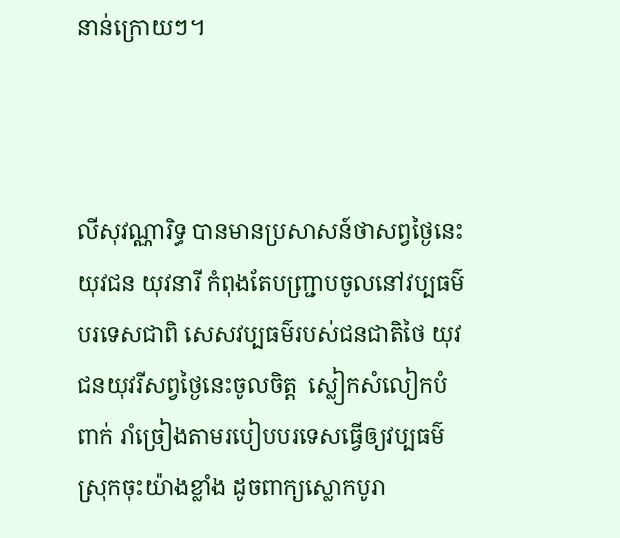នាន់ក្រោយៗ។



លីសុវណ្ណារិទ្ធ បានមានប្រសាសន៍ថាសព្វថ្ងៃនេះ យុវជន យុវនារី កំពុងតែបញ្ជ្រាបចូលនៅវប្បធម៌បរទេសជាពិ សេសវប្បធម៌របស់ជនជាតិថៃ យុវជនយុវរីសព្វថ្ងៃនេះចូលចិត្ត  ស្លៀកសំលៀកបំពាក់ រាំច្រៀងតាមរបៀបបរទេសធ្វើឲ្យវប្បធម៌ស្រុកចុះយ៉ាងខ្លាំង ដូចពាក្យស្លោកបូរា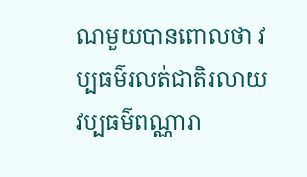ណមួយបានពោលថា វប្បធម៌រលត់ជាតិរលាយ វប្បធម៌ពណ្ណារា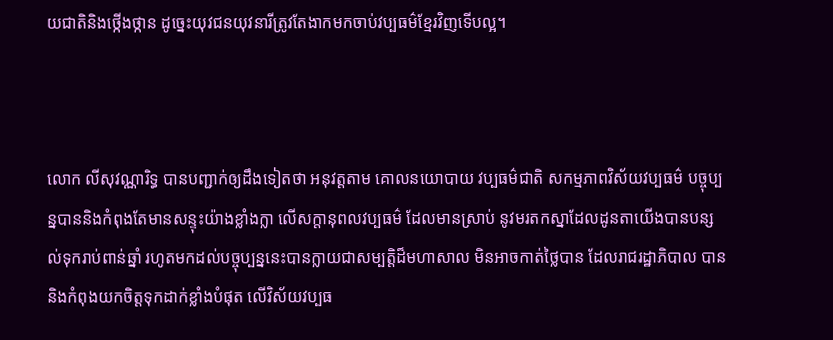យជាតិនិងថ្កើងថ្កាន ដូច្នេះយុវជនយុវនារីត្រូវតែងាកមកចាប់វប្បធម៌ខ្មែរវិញទើបល្អ។



លោក លីសុវណ្ណារិទ្ធ បានបញ្ជាក់ឲ្យដឹងទៀតថា អនុវត្តតាម គោលនយោបាយ វប្បធម៌ជាតិ សកម្មភាពវិស័យវប្បធម៌ បច្ចុប្បន្នបាននិងកំពុងតែមានសន្ទុះយ៉ាងខ្លាំងក្លា លើសក្តានុពលវប្បធម៌ ដែលមានស្រាប់ នូវមរតកស្នាដែលដូនតាយើងបានបន្សល់ទុករាប់ពាន់ឆ្នាំ រហូតមកដល់បច្ចុប្បន្ននេះបានក្លាយជាសម្បត្តិដ៏មហាសាល មិនអាចកាត់ថ្លៃបាន ដែលរាជរដ្ឋាភិបាល បាននិងកំពុងយកចិត្តទុកដាក់ខ្លាំងបំផុត លើវិស័យវប្បធ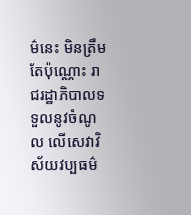ម៌នេះ មិនត្រឹមតែប៉ុណ្ណោះ រាជរដ្ឋាភិបាលទទួលនូវចំណូល លើសេវាវិស័យវប្បធម៌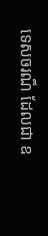ទេសចរណ៏ ដែលជា ឧ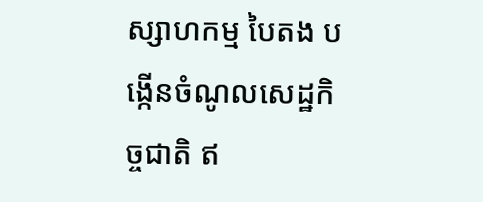ស្សាហកម្ម បៃតង បង្កើនចំណូលសេដ្ឋកិច្ចជាតិ ឥ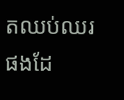តឈប់ឈរ ផងដែ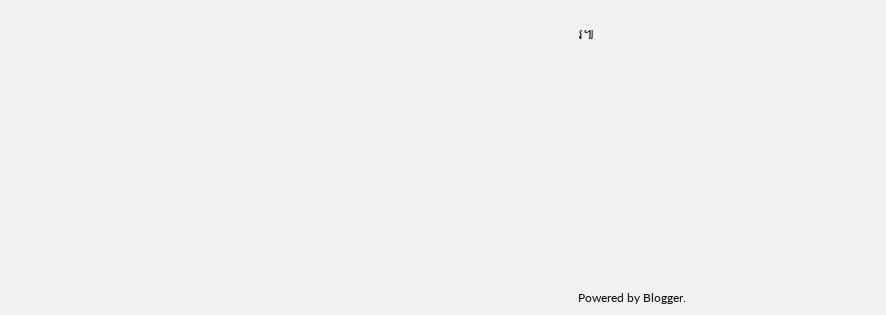រ៕














Powered by Blogger.